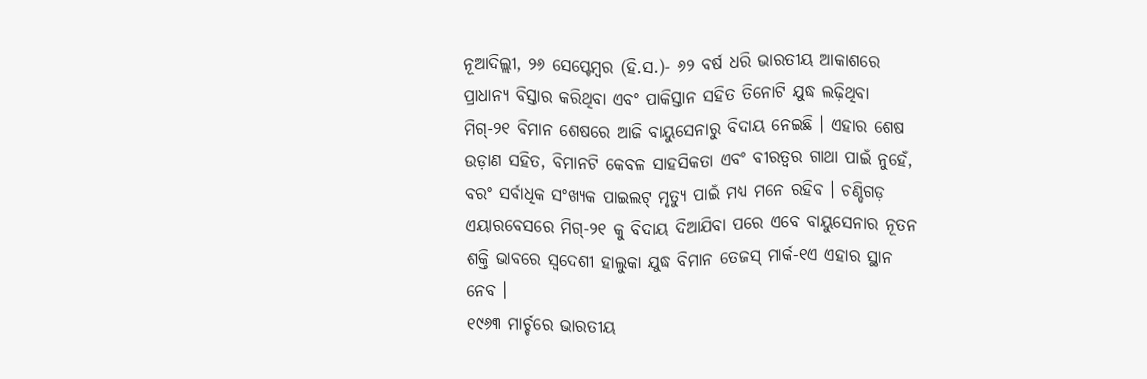ନୂଆଦିଲ୍ଲୀ, ୨୬ ସେପ୍ଟେମ୍ବର (ହି.ସ.)- ୬୨ ବର୍ଷ ଧରି ଭାରତୀୟ ଆକାଶରେ ପ୍ରାଧାନ୍ୟ ବିସ୍ତାର କରିଥିବା ଏବଂ ପାକିସ୍ତାନ ସହିତ ତିନୋଟି ଯୁଦ୍ଧ ଲଢ଼ିଥିବା ମିଗ୍-୨୧ ବିମାନ ଶେଷରେ ଆଜି ବାୟୁସେନାରୁ ବିଦାୟ ନେଇଛି । ଏହାର ଶେଷ ଉଡ଼ାଣ ସହିତ, ବିମାନଟି କେବଳ ସାହସିକତା ଏବଂ ବୀରତ୍ୱର ଗାଥା ପାଇଁ ନୁହେଁ, ବରଂ ସର୍ବାଧିକ ସଂଖ୍ୟକ ପାଇଲଟ୍ ମୃତ୍ୟୁ ପାଇଁ ମଧ୍ୟ ମନେ ରହିବ । ଚଣ୍ଡିଗଡ଼ ଏୟାରବେସରେ ମିଗ୍-୨୧ କୁ ବିଦାୟ ଦିଆଯିବା ପରେ ଏବେ ବାୟୁସେନାର ନୂତନ ଶକ୍ତି ଭାବରେ ସ୍ୱଦେଶୀ ହାଲୁକା ଯୁଦ୍ଧ ବିମାନ ତେଜସ୍ ମାର୍କ-୧ଏ ଏହାର ସ୍ଥାନ ନେବ ।
୧୯୬୩ ମାର୍ଚ୍ଚରେ ଭାରତୀୟ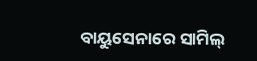ବାୟୁସେନାରେ ସାମିଲ୍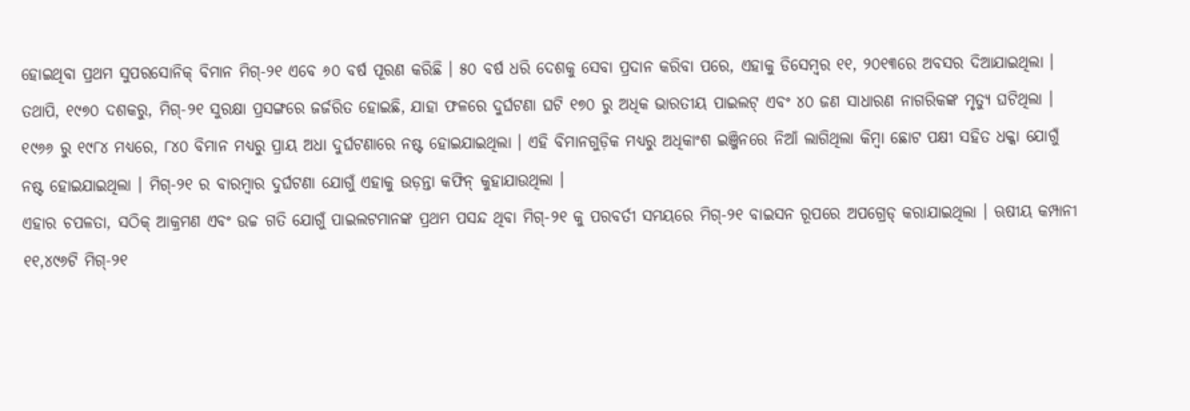ହୋଇଥିବା ପ୍ରଥମ ସୁପରସୋନିକ୍ ବିମାନ ମିଗ୍-୨୧ ଏବେ ୬୦ ବର୍ଷ ପୂରଣ କରିଛି । ୫୦ ବର୍ଷ ଧରି ଦେଶକୁ ସେବା ପ୍ରଦାନ କରିବା ପରେ, ଏହାକୁ ଡିସେମ୍ବର ୧୧, ୨୦୧୩ରେ ଅବସର ଦିଆଯାଇଥିଲା । ତଥାପି, ୧୯୭୦ ଦଶକରୁ, ମିଗ୍-୨୧ ସୁରକ୍ଷା ପ୍ରସଙ୍ଗରେ ଜର୍ଜରିତ ହୋଇଛି, ଯାହା ଫଳରେ ଦୁର୍ଘଟଣା ଘଟି ୧୭୦ ରୁ ଅଧିକ ଭାରତୀୟ ପାଇଲଟ୍ ଏବଂ ୪୦ ଜଣ ସାଧାରଣ ନାଗରିକଙ୍କ ମୃତ୍ୟୁ ଘଟିଥିଲା । ୧୯୬୬ ରୁ ୧୯୮୪ ମଧ୍ୟରେ, ୮୪୦ ବିମାନ ମଧ୍ୟରୁ ପ୍ରାୟ ଅଧା ଦୁର୍ଘଟଣାରେ ନଷ୍ଟ ହୋଇଯାଇଥିଲା । ଏହି ବିମାନଗୁଡ଼ିକ ମଧ୍ୟରୁ ଅଧିକାଂଶ ଇଞ୍ଜିନରେ ନିଆଁ ଲାଗିଥିଲା କିମ୍ବା ଛୋଟ ପକ୍ଷୀ ସହିତ ଧକ୍କା ଯୋଗୁଁ ନଷ୍ଟ ହୋଇଯାଇଥିଲା । ମିଗ୍-୨୧ ର ବାରମ୍ବାର ଦୁର୍ଘଟଣା ଯୋଗୁଁ ଏହାକୁ ଉଡ଼ନ୍ତା କଫିନ୍ କୁହାଯାଉଥିଲା ।
ଏହାର ଚପଳତା, ସଠିକ୍ ଆକ୍ରମଣ ଏବଂ ଉଚ୍ଚ ଗତି ଯୋଗୁଁ ପାଇଲଟମାନଙ୍କ ପ୍ରଥମ ପସନ୍ଦ ଥିବା ମିଗ୍-୨୧ କୁ ପରବର୍ତୀ ସମୟରେ ମିଗ୍-୨୧ ବାଇସନ ରୂପରେ ଅପଗ୍ରେଡ୍ କରାଯାଇଥିଲା । ଋଷୀୟ କମ୍ପାନୀ ୧୧,୪୯୬ଟି ମିଗ୍-୨୧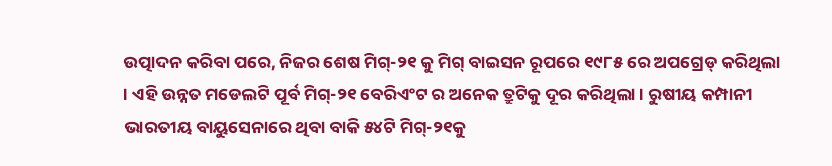ଉତ୍ପାଦନ କରିବା ପରେ, ନିଜର ଶେଷ ମିଗ୍-୨୧ କୁ ମିଗ୍ ବାଇସନ ରୂପରେ ୧୯୮୫ ରେ ଅପଗ୍ରେଡ୍ କରିଥିଲା । ଏହି ଉନ୍ନତ ମଡେଲଟି ପୂର୍ବ ମିଗ୍-୨୧ ବେରିଏଂଟ ର ଅନେକ ତ୍ରୁଟିକୁ ଦୂର କରିଥିଲା । ରୁଷୀୟ କମ୍ପାନୀ ଭାରତୀୟ ବାୟୁସେନାରେ ଥିବା ବାକି ୫୪ଟି ମିଗ୍-୨୧କୁ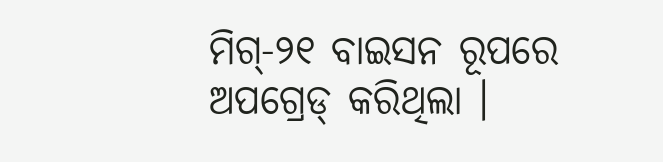ମିଗ୍-୨୧ ବାଇସନ ରୂପରେ ଅପଗ୍ରେଡ୍ କରିଥିଲା ।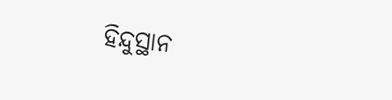ହିନ୍ଦୁସ୍ଥାନ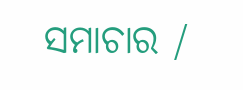ସମାଚାର /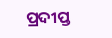ପ୍ରଦୀପ୍ତ